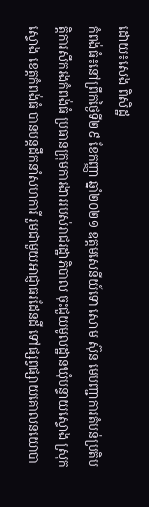ដោយ៖សេង ពិសិដ្ឋ
កំពង់ធំ៖នៅព្រឹកថ្ងៃទី២៩ ខែកញ្ញា ឆ្នាំ២០២១ ឧត្ដមសេនីយ៍ទោ សោម ស៊ុន មេបញ្ជាការតំបន់ប្រតិបត្តិការសឹករងកំពង់ធំ ប្រធានក្រុមការងាររបស់រាជរដ្ឋាភិបាល ចុះជួយមូលដ្ឋានឃុំបន្ទាយស្ទោង ស្រុកស្ទោង ខេត្តកំពង់ធំ បានបន្តដឹកនាំសហការី រួមជាមួយអាជ្ញាធរដែនដី ទៅផ្សព្វផ្សាយគោលនយោបា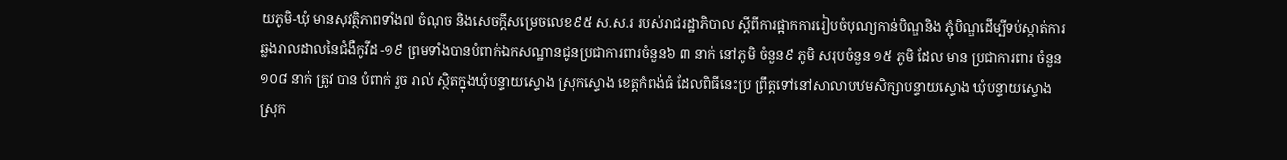យភូមិ-ឃុំ មានសុវត្ថិភាពទាំង៧ ចំណុច និងសេចក្ដីសម្រេចលេខ៩៥ ស.ស.រ របស់រាជរដ្ឋាភិបាល ស្តីពីការផ្អាកការរៀបចំបុណ្យកាន់បិណ្ឌនិង ភ្ជុំបិណ្ឌដើម្បីទប់ស្កាត់ការឆ្លងរាលដាលនៃជំងឺកូវីដ -១៩ ព្រមទាំងបានបំពាក់ឯកសណ្ឋានជូនប្រជាការពារចំនួន៦ ៣ នាក់ នៅភូមិ ចំនួន៩ ភូមិ សរុបចំនួន ១៥ ភូមិ ដែល មាន ប្រជាការពារ ចំនួន ១០៨ នាក់ ត្រូវ បាន បំពាក់ រួច រាល់ ស្ថិតក្នុងឃុំបន្ទាយស្ទោង ស្រុកស្ទោង ខេត្តកំពង់ធំ ដែលពិធីនេះប្រ ព្រឹត្តទៅនៅសាលាបឋមសិក្សាបន្ទាយស្ទោង ឃុំបន្ទាយស្ទោង ស្រុក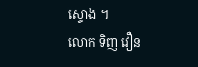ស្ទោង ។
លោក ទិញ វឿន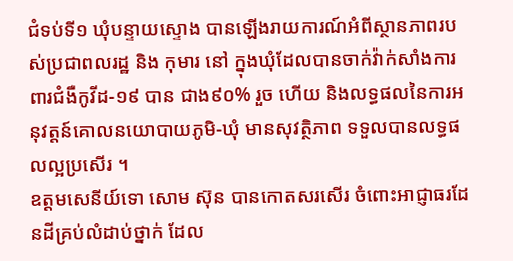ជំទប់ទី១ ឃុំបន្ទាយស្ទោង បានឡើងរាយការណ៍អំពីស្ថានភាពរបស់ប្រជាពលរដ្ឋ និង កុមារ នៅ ក្នុងឃុំដែលបានចាក់វ៉ាក់សាំងការពារជំងឺកូវីដ-១៩ បាន ជាង៩០% រួច ហើយ និងលទ្ធផលនៃការអនុវត្តន៍គោលនយោបាយភូមិ-ឃុំ មានសុវត្ថិភាព ទទួលបានលទ្ធផលល្អប្រសើរ ។
ឧត្ដមសេនីយ៍ទោ សោម ស៊ុន បានកោតសរសើរ ចំពោះអាជ្ញាធរដែនដីគ្រប់លំដាប់ថ្នាក់ ដែល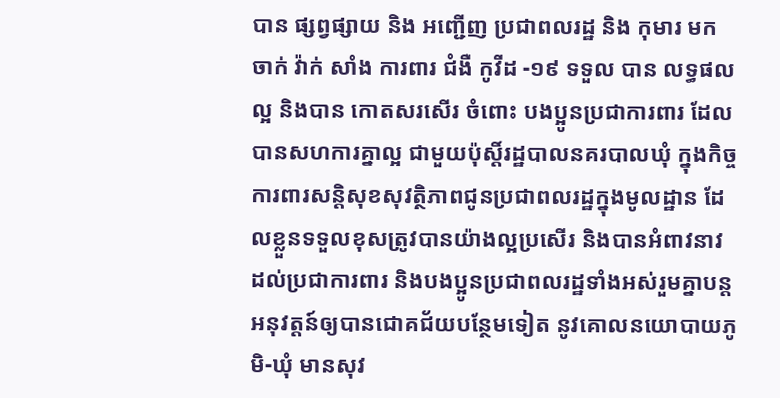បាន ផ្សព្វផ្សាយ និង អញ្ជើញ ប្រជាពលរដ្ឋ និង កុមារ មក ចាក់ វ៉ាក់ សាំង ការពារ ជំងឺ កូវីដ -១៩ ទទួល បាន លទ្ធផល ល្អ និងបាន កោតសរសើរ ចំពោះ បងប្អូនប្រជាការពារ ដែលបានសហការគ្នាល្អ ជាមួយប៉ុស្តិ៍រដ្ឋបាលនគរបាលឃុំ ក្នុងកិច្ចការពារសន្តិសុខសុវត្ថិភាពជូនប្រជាពលរដ្ឋក្នុងមូលដ្ឋាន ដែលខ្លួនទទួលខុសត្រូវបានយ៉ាងល្អប្រសើរ និងបានអំពាវនាវដល់ប្រជាការពារ និងបងប្អូនប្រជាពលរដ្ឋទាំងអស់រួមគ្នាបន្តអនុវត្តន៍ឲ្យបានជោគជ័យបន្ថែមទៀត នូវគោលនយោបាយភូមិ-ឃុំ មានសុវ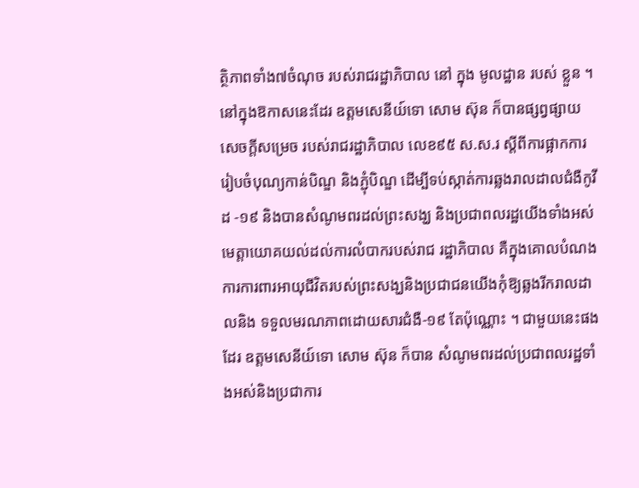ត្ថិភាពទាំង៧ចំណុច របស់រាជរដ្ឋាភិបាល នៅ ក្នុង មូលដ្ឋាន របស់ ខ្លួន ។
នៅក្នុងឱកាសនេះដែរ ឧត្ដមសេនីយ៍ទោ សោម ស៊ុន ក៏បានផ្សព្វផ្សាយសេចក្ដីសម្រេច របស់រាជរដ្ឋាភិបាល លេខ៩៥ ស.ស.រ ស្តីពីការផ្អាកការរៀបចំបុណ្យកាន់បិណ្ឌ និងភ្ជុំបិណ្ឌ ដើម្បីទប់ស្កាត់ការឆ្លងរាលដាលជំងឺកូវីដ -១៩ និងបានសំណូមពរដល់ព្រះសង្ឃ និងប្រជាពលរដ្ឋយើងទាំងអស់ មេត្តាយោគយល់ដល់ការលំបាករបស់រាជ រដ្ឋាភិបាល គឺក្នុងគោលបំណងការការពារអាយុជីវិតរបស់ព្រះសង្ឃនិងប្រជាជនយើងកុំឱ្យឆ្លងរីករាលដាលនិង ទទួលមរណភាពដោយសារជំងឺ-១៩ តែប៉ុណ្ណោះ ។ ជាមួយនេះផងដែរ ឧត្ដមសេនីយ៍ទោ សោម ស៊ុន ក៏បាន សំណូមពរដល់ប្រជាពលរដ្ឋទាំងអស់និងប្រជាការ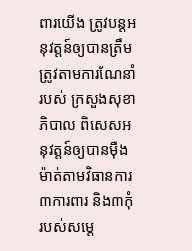ពារយើង ត្រូវបន្តអនុវត្តន៍ឲ្យបានត្រឹមត្រូវតាមការណែនាំរបស់ ក្រសួងសុខាភិបាល ពិសេសអនុវត្តន៍ឲ្យបានម៉ឺងម៉ាត់តាមវិធានការ៣ការពារ និង៣កុំ របស់សម្តេ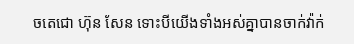ចតេជោ ហ៊ុន សែន ទោះបីយើងទាំងអស់គ្នាបានចាក់វ៉ាក់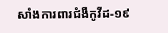សាំងការពារជំងឺកូវីដ-១៩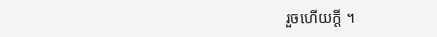រួចហើយក្តី ។